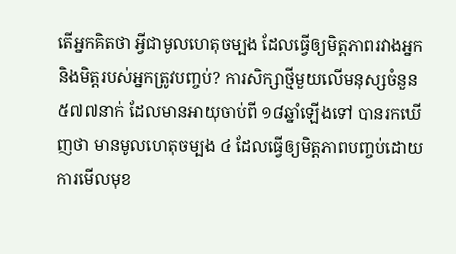តើអ្នកគិតថា អ្វីជាមូលហេតុចម្បង ដែលធ្វើឲ្យមិត្តភាពរវាងអ្នក និងមិត្តរបស់អ្នកត្រូវបញ្ចប់? ការសិក្សាថ្មីមួយលើមនុស្សចំនួន ៥៧៧នាក់ ដែលមានអាយុចាប់ពី ១៨ឆ្នាំឡើងទៅ បានរកឃើញថា មានមូលហេតុចម្បង ៤ ដែលធ្វើឲ្យមិត្តភាពបញ្ចប់ដោយការមើលមុខ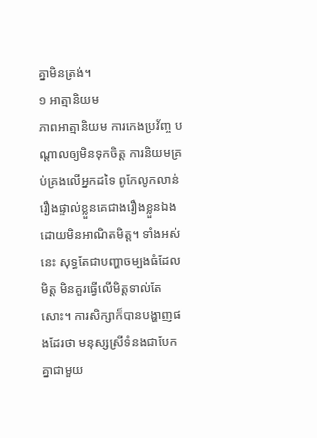គ្នាមិនត្រង់។
១ អាត្មានិយម
ភាពអាត្មានិយម ការកេងប្រវ័ញ្ច បណ្ដាលឲ្យមិនទុកចិត្ត ការនិយមគ្រប់គ្រងលើអ្នកដទៃ ពូកែលូកលាន់រឿងផ្ទាល់ខ្លួនគេជាងរឿងខ្លួនឯង ដោយមិនអាណិតមិត្ត។ ទាំងអស់នេះ សុទ្ធតែជាបញ្ហាចម្បងធំដែលមិត្ត មិនគួរធ្វើលើមិត្តទាល់តែសោះ។ ការសិក្សាក៏បានបង្ហាញផងដែរថា មនុស្សស្រីទំនងជាបែកគ្នាជាមួយ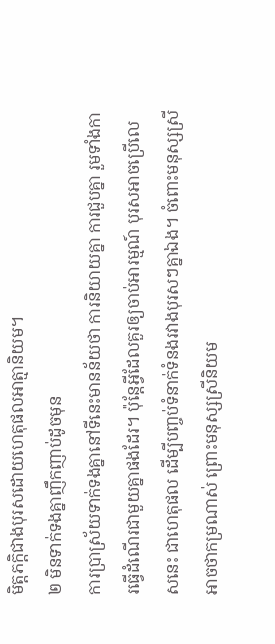មិត្តភក្តិជាងបុរសដោយហេតុផលអាត្មានិយម។
២ មិនទាក់ទងគ្នាញឹកញាប់ដូចមុន
ការប្រាស្រ័យទាក់ទងគ្នានៅទីនេះមានន័យថា ការនិយាយគ្នា ការជួបគ្នា រួមទាំងការធ្វើដំណើរជាមួយគ្នាផងដែរ។ ប៉ុន្តែអ្វីដែលគួរឲ្យចាប់អារម្មណ៍ បុរសអាចប្រើលេសនេះ ជាហេតុផល ដើម្បីបញ្ចប់ទំនាក់ទំនងរវាងបុរសៗគ្នាឯង។ ចំពោះមនុស្សស្រី អាចថាកម្រណាស់ ព្រោះមនុស្សស្រីនិយម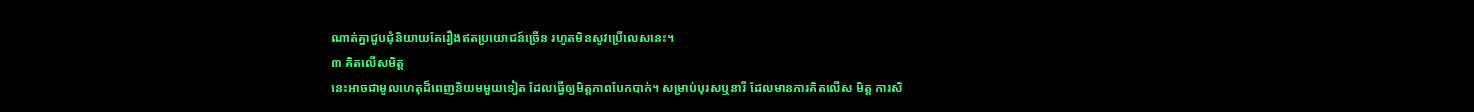ណាត់គ្នាជួបជុំនិយាយតែរឿងឥតប្រយោជន៍ច្រើន រហូតមិនសូវប្រើលេសនេះ។
៣ គិតលើសមិត្ត
នេះអាចជាមូលហេតុដ៏ពេញនិយមមួយទៀត ដែលធ្វើឲ្យមិត្តភាពបែកបាក់។ សម្រាប់បុរសឬនារី ដែលមានការគិតលើស មិត្ត ការសិ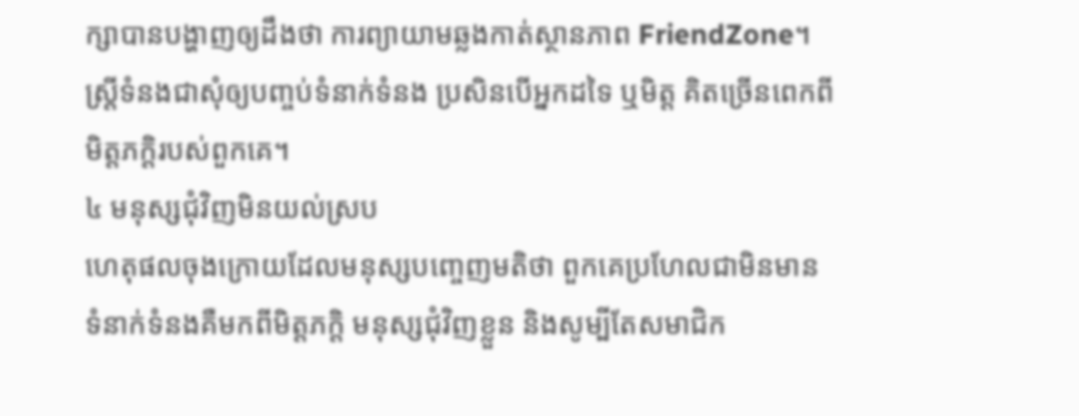ក្សាបានបង្ហាញឲ្យដឹងថា ការព្យាយាមឆ្លងកាត់ស្ថានភាព FriendZone។ ស្ត្រីទំនងជាសុំឲ្យបញ្ចប់ទំនាក់ទំនង ប្រសិនបើអ្នកដទៃ ឬមិត្ត គិតច្រើនពេកពីមិត្តភក្ដិរបស់ពួកគេ។
៤ មនុស្សជុំវិញមិនយល់ស្រប
ហេតុផលចុងក្រោយដែលមនុស្សបញ្ចេញមតិថា ពួកគេប្រហែលជាមិនមានទំនាក់ទំនងគឺមកពីមិត្តភក្តិ មនុស្សជុំវិញខ្លួន និងសូម្បីតែសមាជិក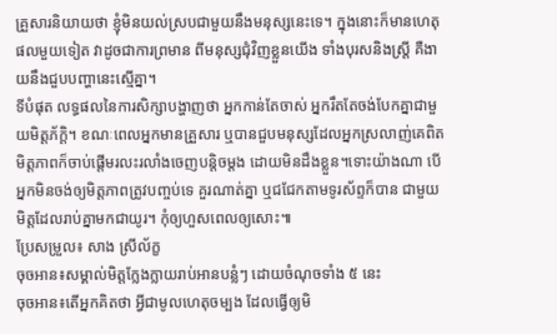គ្រួសារនិយាយថា ខ្ញុំមិនយល់ស្របជាមួយនឹងមនុស្សនេះទេ។ ក្នុងនោះក៏មានហេតុផលមួយទៀត វាដូចជាការព្រមាន ពីមនុស្សជុំវិញខ្លួនយើង ទាំងបុរសនិងស្ត្រី គឺងាយនឹងជួបបញ្ហានេះស្មើគ្នា។
ទីបំផុត លទ្ធផលនៃការសិក្សាបង្ហាញថា អ្នកកាន់តែចាស់ អ្នករឹតតែចង់បែកគ្នាជាមួយមិត្តភ័ក្ដិ។ ខណៈពេលអ្នកមានគ្រួសារ ឬបានជួបមនុស្សដែលអ្នកស្រលាញ់គេពិត មិត្តភាពក៏ចាប់ផ្ដើមរលះរលាំងចេញបន្តិចម្ដង ដោយមិនដឹងខ្លួន។ទោះយ៉ាងណា បើអ្នកមិនចង់ឲ្យមិត្តភាពត្រូវបញ្ចប់ទេ គួរណាត់គ្នា ឬជជែកតាមទូរស័ព្ទក៏បាន ជាមួយមិត្តដែលរាប់គ្នាមកជាយូរ។ កុំឲ្យហួសពេលឲ្យសោះ៕
ប្រែសម្រួល៖ សាង ស្រីល័ក្ខ
ចុចអាន៖សម្គាល់មិត្តក្លែងក្លាយរាប់អានបន្លំៗ ដោយចំណុចទាំង ៥ នេះ
ចុចអាន៖តើអ្នកគិតថា អ្វីជាមូលហេតុចម្បង ដែលធ្វើឲ្យមិ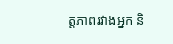ត្តភាពរវាងអ្នក និ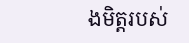ងមិត្តរបស់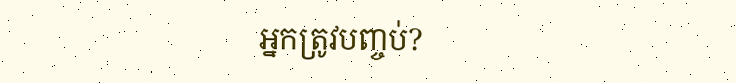អ្នកត្រូវបញ្ចប់?